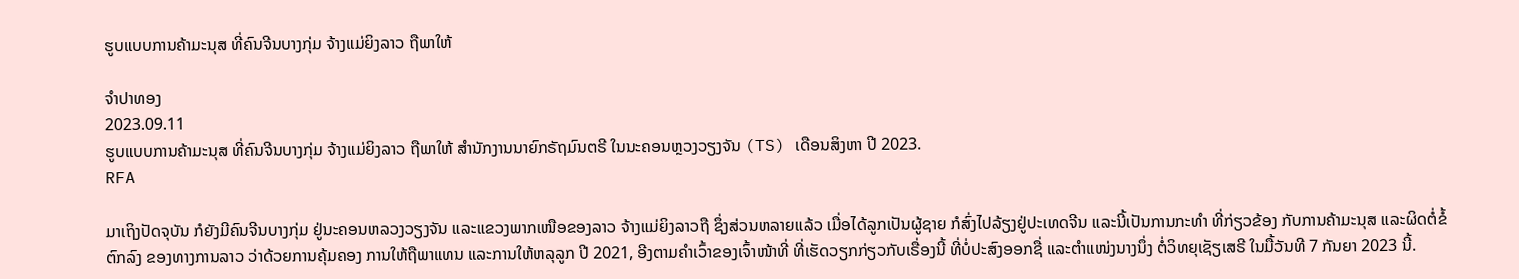ຮູບແບບການຄ້າມະນຸສ ທີ່ຄົນຈີນບາງກຸ່ມ ຈ້າງແມ່ຍິງລາວ ຖືພາໃຫ້

ຈຳປາທອງ
2023.09.11
ຮູບແບບການຄ້າມະນຸສ ທີ່ຄົນຈີນບາງກຸ່ມ ຈ້າງແມ່ຍິງລາວ ຖືພາໃຫ້ ສຳນັກງານນາຍົກຣັຖມົນຕຣີ ໃນນະຄອນຫຼວງວຽງຈັນ (TS) ເດືອນສິງຫາ ປີ 2023.
RFA

ມາເຖິງປັດຈຸບັນ ກໍຍັງມີຄົນຈີນບາງກຸ່ມ ຢູ່ນະຄອນຫລວງວຽງຈັນ ແລະແຂວງພາກເໜືອຂອງລາວ ຈ້າງແມ່ຍິງລາວຖື ຊຶ່ງສ່ວນຫລາຍແລ້ວ ເມື່ອໄດ້ລູກເປັນຜູ້ຊາຍ ກໍສົ່ງໄປລ້ຽງຢູ່ປະເທດຈີນ ແລະນີ້ເປັນການກະທໍາ ທີ່ກ່ຽວຂ້ອງ ກັບການຄ້າມະນຸສ ແລະຜິດຕໍ່ຂໍ້ຕົກລົງ ຂອງທາງການລາວ ວ່າດ້ວຍການຄຸ້ມຄອງ ການໃຫ້ຖືພາແທນ ແລະການໃຫ້ຫລຸລູກ ປີ 2021, ອີງຕາມຄໍາເວົ້າຂອງເຈົ້າໜ້າທີ່ ທີ່ເຮັດວຽກກ່ຽວກັບເຣື່ອງນີ້ ທີ່ບໍ່ປະສົງອອກຊື່ ແລະຕໍາແໜ່ງນາງນຶ່ງ ຕໍ່ວິທຍຸເຊັຽເສຣີ ໃນມື້ວັນທີ 7 ກັນຍາ 2023 ນີ້.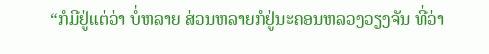“ກໍມີຢູ່ແຕ່ວ່າ ບໍ່ຫລາຍ ສ່ວນຫລາຍກໍຢູ່ນະຄອນຫລວງວຽງຈັນ ທີ່ວ່າ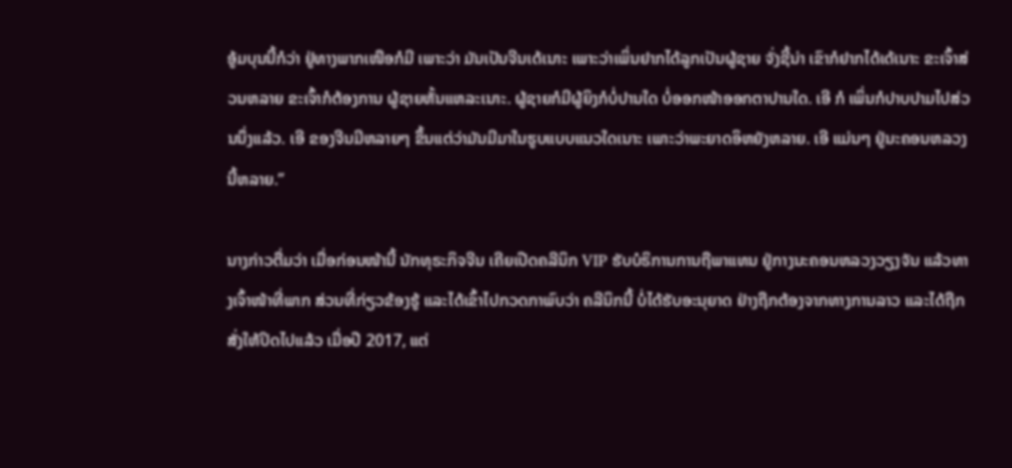ອູ້ມບຸນນີ້ກໍວ່າ ຢູ່ທາງພາກເໜືອກໍມີ ເພາະວ່າ ມັນເປັນຈີນເດ້ເນາະ ເພາະວ່າເພິ່ນຢາກໄດ້ລູກເປັນຜູ້ຊາຍ ຈັ່ງຊີ້ນ່າ ເຂົາກໍຢາກໄດ້ເດ້ເນາະ ຂະເຈົ້າສ່ວນຫລາຍ ຂະເຈົ້າກໍຕ້ອງການ ຜູ້ຊາຍຫັ້ນແຫລະເນາະ. ຜູ້ຊາຍກໍມີຜູ້ຍິງກໍບໍ່ປານໃດ ບໍ່ອອກໜ້າອອກຕາປານໃດ. ເອີ ກໍ ເພິ່ນກໍປາບປາມໄປສ່ວນນຶ່ງແລ້ວ. ເອີ ຂອງຈີນມີຫລາຍໆ ຂຶ້ນແຕ່ວ່າມັນມີມາໃນຮູບແບບແນວໃດເນາະ ເພາະວ່າພະຍາດອິຫຍັງຫລາຍ. ເອີ ແມ່ນໆ ຢູ່ນະຄອນຫລວງນີ້ຫລາຍ.”

ນາງກ່າວຕື່ມວ່າ ເມື່ອກ່ອນໜ້ານີ້ ນັກທຸຣະກິຈຈີນ ເຄີຍເປີດຄລີນິກ VIP ຮັບບໍຣິການການຖືພາແທນ ຢູ່ກາງນະຄອນຫລວງວຽງຈັນ ແລ້ວທາງເຈົ້າໜ້າທີ່ພາກ ສ່ວນທີ່ກ່ຽວຂ້ອງຮູ້ ແລະໄດ້ເຂົ້າໄປກວດກາພົບວ່າ ຄລີນິກນີ້ ບໍ່ໄດ້ຮັບອະນຸຍາດ ຢ່າງຖືກຕ້ອງຈາກທາງການລາວ ແລະໄດ້ຖືກສັ່ງໃຫ້ປິດໄປແລ້ວ ເມື່ອປີ 2017, ແຕ່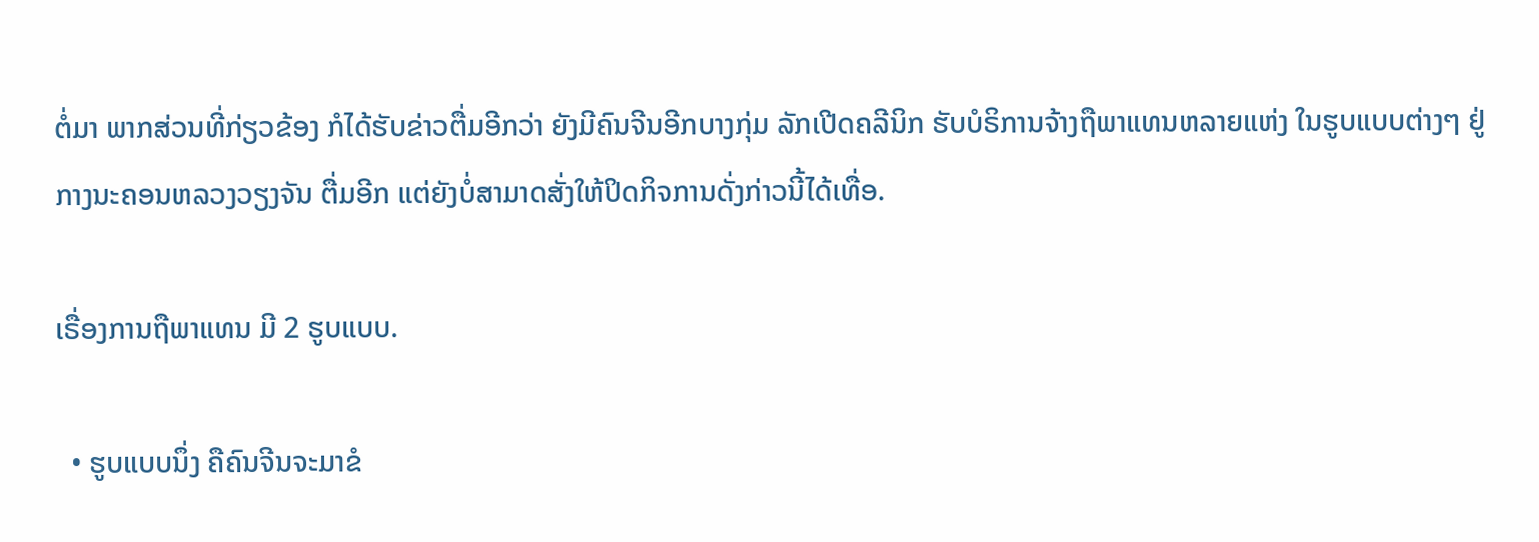ຕໍ່ມາ ພາກສ່ວນທີ່ກ່ຽວຂ້ອງ ກໍໄດ້ຮັບຂ່າວຕື່ມອີກວ່າ ຍັງມີຄົນຈີນອີກບາງກຸ່ມ ລັກເປີດຄລີນິກ ຮັບບໍຣິການຈ້າງຖືພາແທນຫລາຍແຫ່ງ ໃນຮູບແບບຕ່າງໆ ຢູ່ກາງນະຄອນຫລວງວຽງຈັນ ຕື່ມອີກ ແຕ່ຍັງບໍ່ສາມາດສັ່ງໃຫ້ປິດກິຈການດັ່ງກ່າວນີ້ໄດ້ເທື່ອ.

ເຣື່ອງການຖືພາແທນ ມີ 2 ຮູບແບບ.

  • ຮູບແບບນຶ່ງ ຄືຄົນຈີນຈະມາຂໍ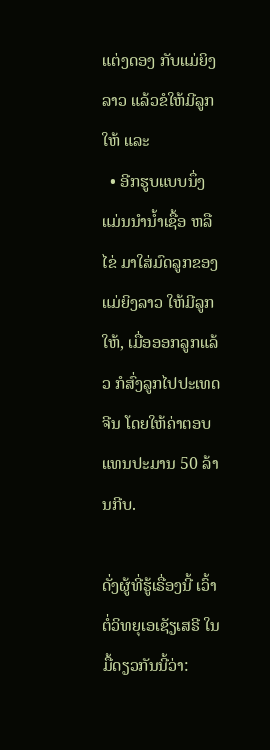ແຕ່ງດອງ ກັບແມ່ຍິງລາວ ແລ້ວຂໍໃຫ້ມີລູກໃຫ້ ແລະ
  • ອີກຮູບແບບນຶ່ງ ແມ່ນນໍານໍ້າເຊື້ອ ຫລືໄຂ່ ມາໃສ່ມົດລູກຂອງແມ່ຍິງລາວ ໃຫ້ມີລູກໃຫ້, ເມື່ອອອກລູກແລ້ວ ກໍສົ່ງລູກໄປປະເທດຈີນ ໂດຍໃຫ້ຄ່າຕອບແທນປະມານ 50 ລ້ານກີບ.

ດັ່ງຜູ້ທີ່ຮູ້ເຣື່ອງນີ້ ເວົ້າຕໍ່ວິທຍຸເອເຊັຽເສຣີ ໃນມື້ດຽວກັນນີ້ວ່າ: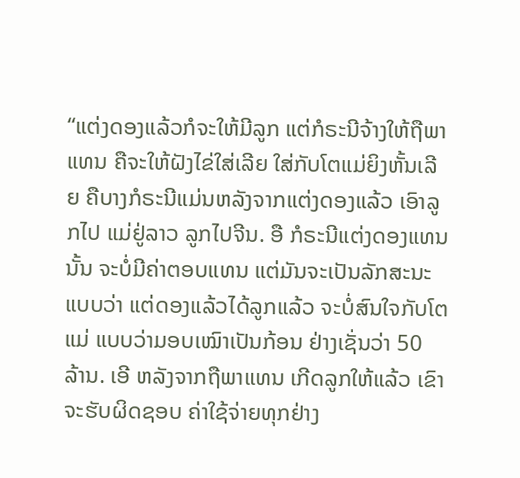“ແຕ່ງດອງແລ້ວກໍຈະໃຫ້ມີລູກ ແຕ່ກໍຣະນີຈ້າງໃຫ້ຖືພາແທນ ຄືຈະໃຫ້ຝັງໄຂ່ໃສ່ເລີຍ ໃສ່ກັບໂຕແມ່ຍິງຫັ້ນເລີຍ ຄືບາງກໍຣະນີແມ່ນຫລັງຈາກແຕ່ງດອງແລ້ວ ເອົາລູກໄປ ແມ່ຢູ່ລາວ ລູກໄປຈີນ. ອື ກໍຣະນີແຕ່ງດອງແທນນັ້ນ ຈະບໍ່ມີຄ່າຕອບແທນ ແຕ່ມັນຈະເປັນລັກສະນະແບບວ່າ ແຕ່ດອງແລ້ວໄດ້ລູກແລ້ວ ຈະບໍ່ສົນໃຈກັບໂຕແມ່ ແບບວ່າມອບເໝົາເປັນກ້ອນ ຢ່າງເຊັ່ນວ່າ 50 ລ້ານ. ເອີ ຫລັງຈາກຖືພາແທນ ເກີດລູກໃຫ້ແລ້ວ ເຂົາຈະຮັບຜິດຊອບ ຄ່າໃຊ້ຈ່າຍທຸກຢ່າງ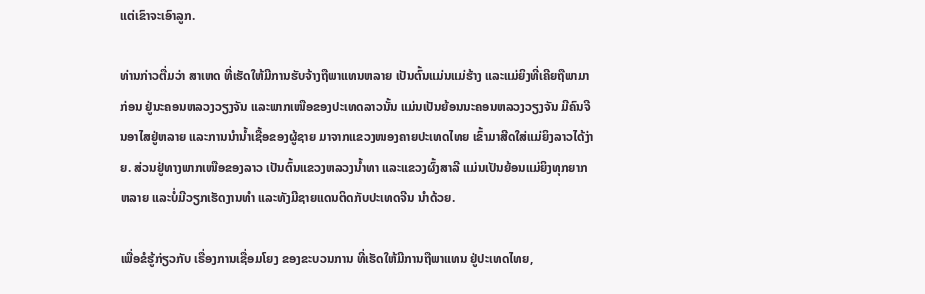ແຕ່ເຂົາຈະເອົາລູກ.

ທ່ານກ່າວຕື່ມວ່າ ສາເຫດ ທີ່ເຮັດໃຫ້ມີການຮັບຈ້າງຖືພາແທນຫລາຍ ເປັນຕົ້ນແມ່ນແມ່ຮ້າງ ແລະແມ່ຍິງທີ່ເຄີຍຖືພາມາກ່ອນ ຢູ່ນະຄອນຫລວງວຽງຈັນ ແລະພາກເໜືອຂອງປະເທດລາວນັ້ນ ແມ່ນເປັນຍ້ອນນະຄອນຫລວງວຽງຈັນ ມີຄົນຈີນອາໄສຢູ່ຫລາຍ ແລະການນໍານໍ້າເຊື້ອຂອງຜູ້ຊາຍ ມາຈາກແຂວງໜອງຄາຍປະເທດໄທຍ ເຂົ້າມາສີດໃສ່ແມ່ຍິງລາວໄດ້ງ່າຍ. ສ່ວນຢູ່ທາງພາກເໜືອຂອງລາວ ເປັນຕົ້ນແຂວງຫລວງນໍ້າທາ ແລະແຂວງຜົ້ງສາລີ ແມ່ນເປັນຍ້ອນແມ່ຍິງທຸກຍາກຫລາຍ ແລະບໍ່ມີວຽກເຮັດງານທໍາ ແລະທັງມີຊາຍແດນຕິດກັບປະເທດຈີນ ນໍາດ້ວຍ.

ເພື່ອຂໍຮູ້ກ່ຽວກັບ ເຣື່ອງການເຊື່ອມໂຍງ ຂອງຂະບວນການ ທີ່ເຮັດໃຫ້ມີການຖືພາແທນ ຢູ່ປະເທດໄທຍ,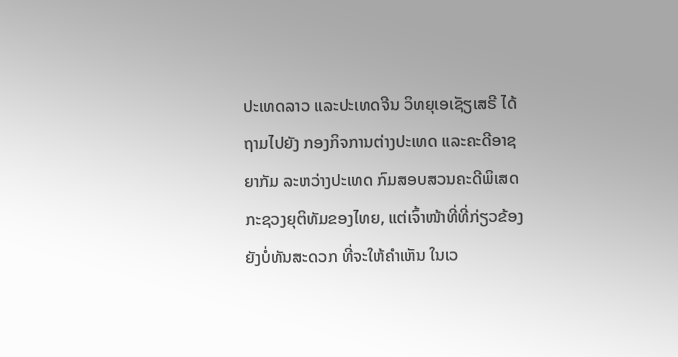ປະເທດລາວ ແລະປະເທດຈີນ ວິທຍຸເອເຊັຽເສຣີ ໄດ້ຖາມໄປຍັງ ກອງກິຈການຕ່າງປະເທດ ແລະຄະດີອາຊຍາກັມ ລະຫວ່າງປະເທດ ກົມສອບສວນຄະດີພິເສດ ກະຊວງຍຸຕິທັມຂອງໄທຍ, ແຕ່ເຈົ້າໜ້າທີ່ທີ່ກ່ຽວຂ້ອງ ຍັງບໍ່ທັນສະດວກ ທີ່ຈະໃຫ້ຄໍາເຫັນ ໃນເວ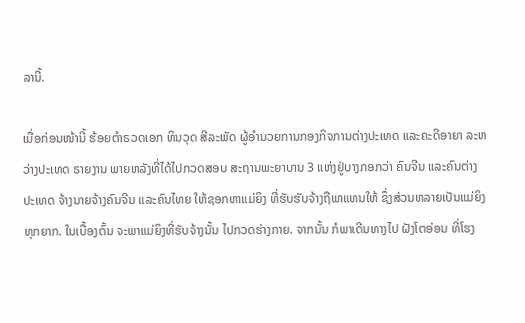ລານີ້.

ເມື່ອກ່ອນໜ້ານີ້ ຮ້ອຍຕໍາຣວດເອກ ທິນວຸດ ສີລະພັດ ຜູ້ອໍານວຍການກອງກິຈການຕ່າງປະເທດ ແລະຄະດີອາຍາ ລະຫວ່າງປະເທດ ຣາຍງານ ພາຍຫລັງທີ່ໄດ້ໄປກວດສອບ ສະຖານພະຍາບານ 3 ແຫ່ງຢູ່ບາງກອກວ່າ ຄົນຈີນ ແລະຄົນຕ່າງປະເທດ ຈ້າງນາຍຈ້າງຄົນຈີນ ແລະຄົນໄທຍ ໃຫ້ຊອກຫາແມ່ຍິງ ທີ່ຮັບຮັບຈ້າງຖືພາແທນໃຫ້ ຊຶ່ງສ່ວນຫລາຍເປັນແມ່ຍິງທຸກຍາກ. ໃນເບື້ອງຕົ້ນ ຈະພາແມ່ຍິງທີ່ຮັບຈ້າງນັ້ນ ໄປກວດຮ່າງກາຍ. ຈາກນັ້ນ ກໍພາເດີນທາງໄປ ຝັງໂຕອ່ອນ ທີ່ໂຮງ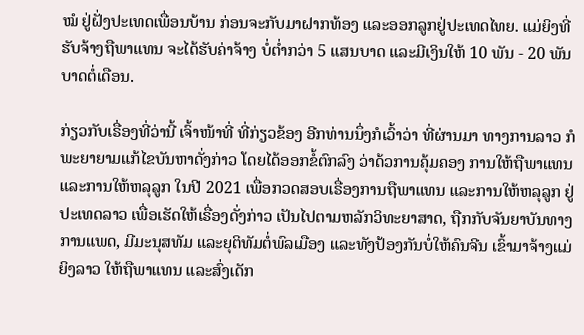ໝໍ ຢູ່ຝັ່ງປະເທດເພື່ອນບ້ານ ກ່ອນຈະກັບມາຝາກທ້ອງ ແລະອອກລູກຢູ່ປະເທດໄທຍ. ແມ່ຍິງທີ່ຮັບຈ້າງຖືພາແທນ ຈະໄດ້ຮັບຄ່າຈ້າງ ບໍ່ຕໍ່າກວ່າ 5 ແສນບາດ ແລະມີເງິນໃຫ້ 10 ພັນ - 20 ພັນບາດຕໍ່ເດືອນ.

ກ່ຽວກັບເຣື່ອງທີ່ວ່ານີ້ ເຈົ້າໜ້າທີ່ ທີ່ກ່ຽວຂ້ອງ ອີກທ່ານນຶ່ງກໍເວົ້າວ່າ ທີ່ຜ່ານມາ ທາງການລາວ ກໍພະຍາຍາມແກ້ໄຂບັນຫາດັ່ງກ່າວ ໂດຍໄດ້ອອກຂໍ້ຕົກລົງ ວ່າດ້ວການຄຸ້ມຄອງ ການໃຫ້ຖືພາແທນ ແລະການໃຫ້ຫລຸລູກ ໃນປີ 2021 ເພື່ອກວດສອບເຣື່ອງການຖືພາແທນ ແລະການໃຫ້ຫລຸລູກ ຢູ່ປະເທດລາວ ເພື່ອເຮັດໃຫ້ເຣື່ອງດັ່ງກ່າວ ເປັນໄປຕາມຫລັກວິທະຍາສາດ, ຖືກກັບຈັນຍາບັນທາງການແພດ, ມີມະນຸສທັມ ແລະຍຸຕິທັມຕໍ່ພົລເມືອງ ແລະທັງປ້ອງກັນບໍ່ໃຫ້ຄົນຈີນ ເຂົ້າມາຈ້າງແມ່ຍິງລາວ ໃຫ້ຖືພາແທນ ແລະສົ່ງເດັກ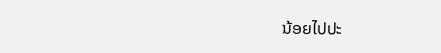ນ້ອຍໄປປະ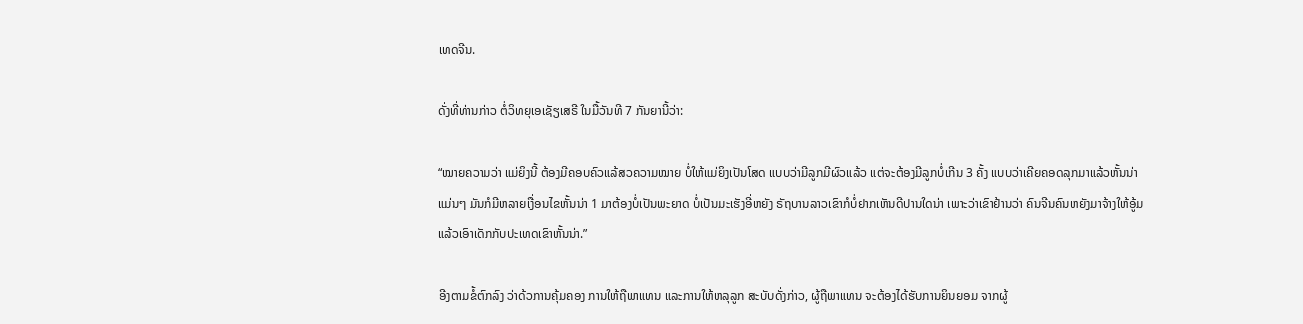ເທດຈີນ.

ດັ່ງທີ່ທ່ານກ່າວ ຕໍ່ວິທຍຸເອເຊັຽເສຣີ ໃນມື້ວັນທີ 7 ກັນຍານີ້ວ່າ:

“ໝາຍຄວາມວ່າ ແມ່ຍິງນີ້ ຕ້ອງມີຄອບຄົວແລ້ສວຄວາມໝາຍ ບໍ່ໃຫ້ແມ່ຍິງເປັນໂສດ ແບບວ່າມີລູກມີຜົວແລ້ວ ແຕ່ຈະຕ້ອງມີລູກບໍ່ເກີນ 3 ຄັ້ງ ແບບວ່າເຄີຍຄອດລຸກມາແລ້ວຫັ້ນນ່າ ແມ່ນໆ ມັນກໍມີຫລາຍເງື່ອນໄຂຫັ້ນນ່າ 1 ມາຕ້ອງບໍ່ເປັນພະຍາດ ບໍ່ເປັນມະເຮັງອີ່ຫຍັງ ຣັຖບານລາວເຂົາກໍບໍ່ຢາກເຫັນດີປານໃດນ່າ ເພາະວ່າເຂົາຢ້ານວ່າ ຄົນຈີນຄົນຫຍັງມາຈ້າງໃຫ້ອູ້ມ ແລ້ວເອົາເດັກກັບປະເທດເຂົາຫັ້ນນ່າ.”

ອີງຕາມຂໍ້ຕົກລົງ ວ່າດ້ວການຄຸ້ມຄອງ ການໃຫ້ຖືພາແທນ ແລະການໃຫ້ຫລຸລູກ ສະບັບດັ່ງກ່າວ, ຜູ້ຖືພາແທນ ຈະຕ້ອງໄດ້ຮັບການຍິນຍອມ ຈາກຜູ້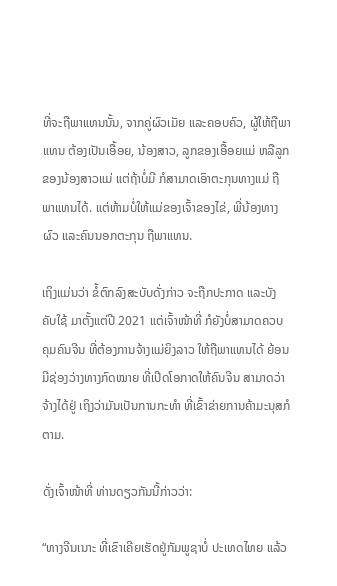ທີ່ຈະຖືພາແທນນັ້ນ, ຈາກຄູ່ຜົວເມັຍ ແລະຄອບຄົວ, ຜູ້ໃຫ້ຖືພາແທນ ຕ້ອງເປັນເອື້ອຍ, ນ້ອງສາວ, ລູກຂອງເອື້ອຍແມ່ ຫລືລູກຂອງນ້ອງສາວແມ່ ແຕ່ຖ້າບໍ່ມີ ກໍສາມາດເອົາຕະກຸນທາງແມ່ ຖືພາແທນໄດ້. ແຕ່ຫ້າມບໍ່ໃຫ້ແມ່ຂອງເຈົ້າຂອງໄຂ່, ພີ່ນ້ອງທາງຜົວ ແລະຄົນນອກຕະກຸນ ຖືພາແທນ.

ເຖິງແມ່ນວ່າ ຂໍ້ຕົກລົງສະບັບດັ່ງກ່າວ ຈະຖືກປະກາດ ແລະບັງຄັບໃຊ້ ມາຕັ້ງແຕ່ປີ 2021 ແຕ່ເຈົ້າໜ້າທີ່ ກໍຍັງບໍ່ສາມາດຄວບຄຸມຄົນຈີນ ທີ່ຕ້ອງການຈ້າງແມ່ຍິງລາວ ໃຫ້ຖືພາແທນໄດ້ ຍ້ອນມີຊ່ອງວ່າງທາງກົດໝາຍ ທີ່ເປີດໂອກາດໃຫ້ຄົນຈີນ ສາມາດວ່າຈ້າງໄດ້ຢູ່ ເຖິງວ່າມັນເປັນການກະທໍາ ທີ່ເຂົ້າຂ່າຍການຄ້າມະນຸສກໍຕາມ.

ດັ່ງເຈົ້າໜ້າທີ່ ທ່ານດຽວກັນນີ້ກ່າວວ່າ:

“ທາງຈີນເນາະ ທີ່ເຂົາເຄີຍເຮັດຢູ່ກັມພູຊາບໍ່ ປະເທດໄທຍ ແລ້ວ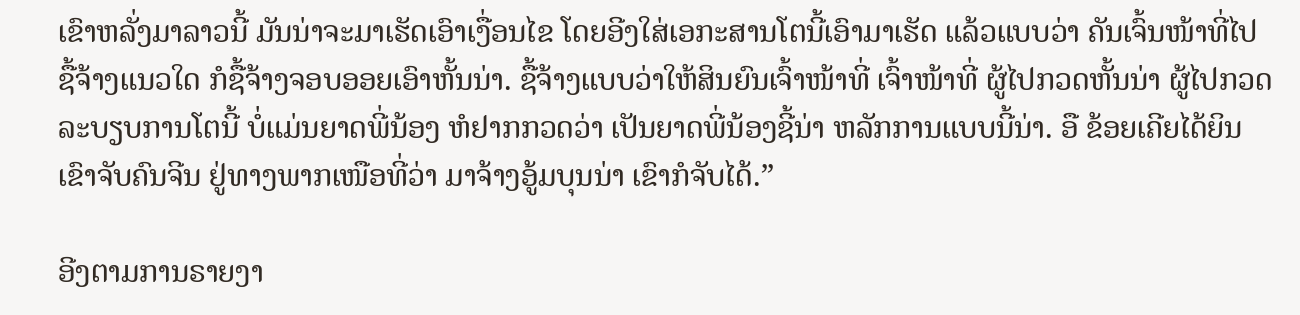ເຂົາຫລັ່ງມາລາວນີ້ ມັນນ່າຈະມາເຮັດເອົາເງື່ອນໄຂ ໂດຍອີງໃສ່ເອກະສານໂຕນີ້ເອົາມາເຮັດ ແລ້ວແບບວ່າ ຄັນເຈົ້ນໜ້າທີ່ໄປຊື້ຈ້າງແນວໃດ ກໍຊື້ຈ້າງຈອບອອຍເອົາຫັ້ນນ່າ. ຊື້ຈ້າງແບບວ່າໃຫ້ສິນຍົນເຈົ້າໜ້າທີ່ ເຈົ້າໜ້າທີ່ ຜູ້ໄປກວດຫັ້ນນ່າ ຜູ້ໄປກວດລະບຽບການໂຕນີ້ ບໍ່ແມ່ນຍາດພີ່ນ້ອງ ຫໍຢາກກວດວ່າ ເປັນຍາດພີ່ນ້ອງຊີ້ນ່າ ຫລັກການແບບນີ້ນ່າ. ອື ຂ້ອຍເຄີຍໄດ້ຍິນ ເຂົາຈັບຄົນຈີນ ຢູ່ທາງພາກເໜືອທີ່ວ່າ ມາຈ້າງອູ້ມບຸນນ່າ ເຂົາກໍຈັບໄດ້.”

ອີງຕາມການຣາຍງາ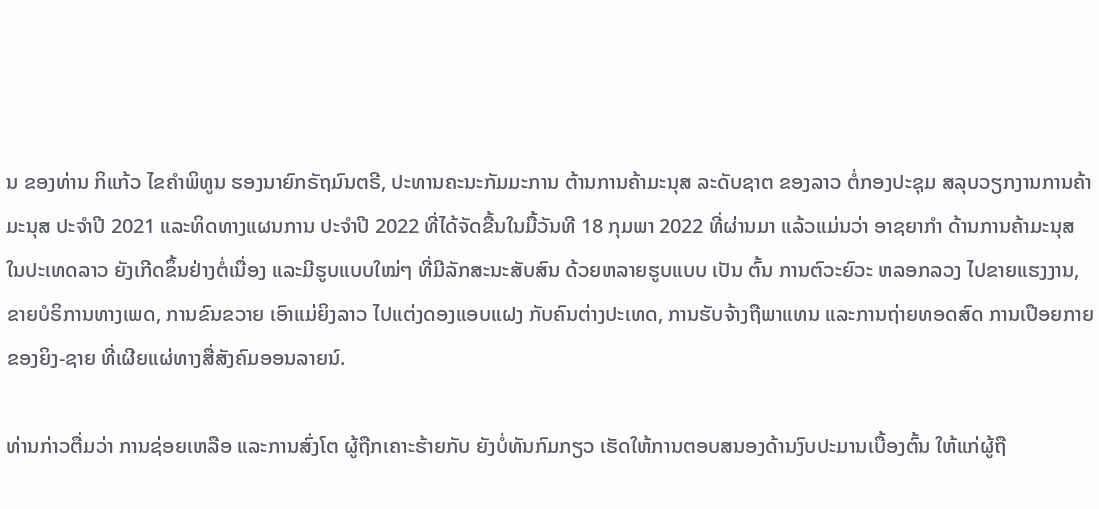ນ ຂອງທ່ານ ກິແກ້ວ ໄຂຄໍາພິທູນ ຮອງນາຍົກຣັຖມົນຕຣີ, ປະທານຄະນະກັມມະການ ຕ້ານການຄ້າມະນຸສ ລະດັບຊາຕ ຂອງລາວ ຕໍ່ກອງປະຊຸມ ສລຸບວຽກງານການຄ້າມະນຸສ ປະຈໍາປີ 2021 ແລະທິດທາງແຜນການ ປະຈໍາປີ 2022 ທີ່ໄດ້ຈັດຂື້ນໃນມື້ວັນທີ 18 ກຸມພາ 2022 ທີ່ຜ່ານມາ ແລ້ວແມ່ນວ່າ ອາຊຍາກໍາ ດ້ານການຄ້າມະນຸສ ໃນປະເທດລາວ ຍັງເກີດຂຶ້ນຢ່າງຕໍ່ເນື່ອງ ແລະມີຮູບແບບໃໝ່ໆ ທີ່ມີລັກສະນະສັບສົນ ດ້ວຍຫລາຍຮູບແບບ ເປັນ ຕົ້ນ ການຕົວະຍົວະ ຫລອກລວງ ໄປຂາຍແຮງງານ, ຂາຍບໍຣິການທາງເພດ, ການຂົນຂວາຍ ເອົາແມ່ຍິງລາວ ໄປແຕ່ງດອງແອບແຝງ ກັບຄົນຕ່າງປະເທດ, ການຮັບຈ້າງຖືພາແທນ ແລະການຖ່າຍທອດສົດ ການເປືອຍກາຍ ຂອງຍິງ-ຊາຍ ທີ່ເຜີຍແຜ່ທາງສື່ສັງຄົມອອນລາຍນ໌.

ທ່ານກ່າວຕື່ມວ່າ ການຊ່ອຍເຫລືອ ແລະການສົ່ງໂຕ ຜູ້ຖືກເຄາະຮ້າຍກັບ ຍັງບໍ່ທັນກົມກຽວ ເຮັດໃຫ້ການຕອບສນອງດ້ານງົບປະມານເບື້ອງຕົ້ນ ໃຫ້ແກ່ຜູ້ຖື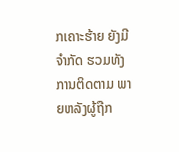ກເຄາະຮ້າຍ ຍັງມີຈໍາກັດ ຮວມທັງການຕິດຕາມ ພາຍຫລັງຜູ້ຖືກ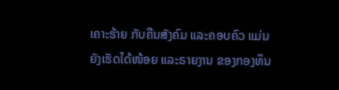ເຄາະຮ້າຍ ກັບຄືນສັງຄົມ ແລະຄອບຄົວ ແມ່ນຍັງເຮັດໄດ້ໜ້ອຍ ແລະຣາຍງານ ຂອງກອງທຶນ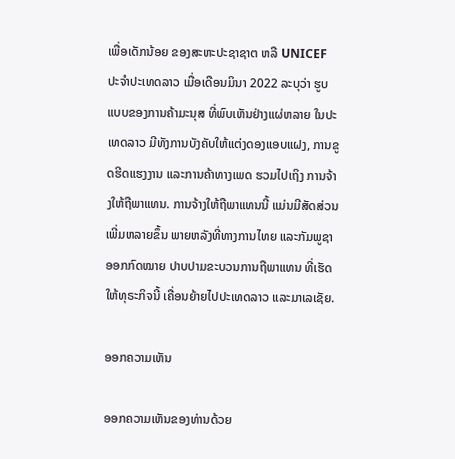ເພື່ອເດັກນ້ອຍ ຂອງສະຫະປະຊາຊາຕ ຫລື UNICEF ປະຈໍາປະເທດລາວ ເມື່ອເດືອນມິນາ 2022 ລະບຸວ່າ ຮູບແບບຂອງການຄ້າມະນຸສ ທີ່ພົບເຫັນຢ່າງແຜ່ຫລາຍ ໃນປະເທດລາວ ມີທັງການບັງຄັບໃຫ້ແຕ່ງດອງແອບແຝງ, ການຂູດຮີດແຮງງານ ແລະການຄ້າທາງເພດ ຮວມໄປເຖິງ ການຈ້າງໃຫ້ຖືພາແທນ. ການຈ້າງໃຫ້ຖືພາແທນນີ້ ແມ່ນມີສັດສ່ວນເພີ່ມຫລາຍຂຶ້ນ ພາຍຫລັງທີ່ທາງການໄທຍ ແລະກັມພູຊາ ອອກກົດໝາຍ ປາບປາມຂະບວນການຖືພາແທນ ທີ່ເຮັດໃຫ້ທຸຣະກິຈນີ້ ເຄື່ອນຍ້າຍໄປປະເທດລາວ ແລະມາເລເຊັຍ.

ອອກຄວາມເຫັນ

ອອກຄວາມເຫັນຂອງທ່ານດ້ວຍ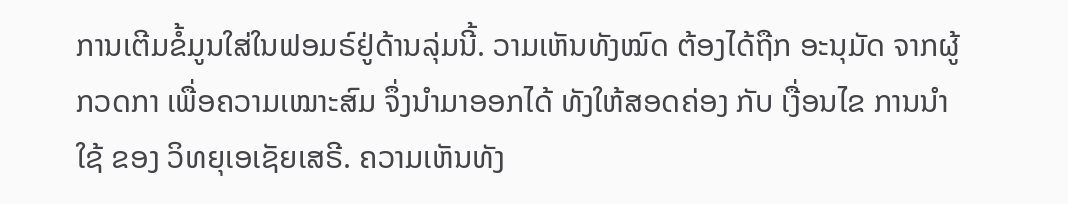ການເຕີມຂໍ້ມູນໃສ່ໃນຟອມຣ໌ຢູ່ດ້ານລຸ່ມນີ້. ວາມເຫັນທັງໝົດ ຕ້ອງໄດ້ຖືກ ອະນຸມັດ ຈາກຜູ້ ກວດກາ ເພື່ອຄວາມເໝາະສົມ ຈຶ່ງນໍາມາອອກໄດ້ ທັງໃຫ້ສອດຄ່ອງ ກັບ ເງື່ອນໄຂ ການນຳໃຊ້ ຂອງ ວິທຍຸເອເຊັຍເສຣີ. ຄວາມເຫັນທັງ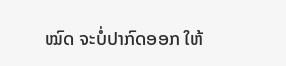ໝົດ ຈະບໍ່ປາກົດອອກ ໃຫ້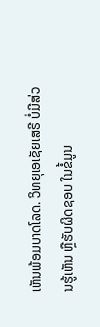ເຫັນພ້ອມບາດໂລດ. ວິທຍຸເອເຊັຍເສຣີ ບໍ່ມີສ່ວນຮູ້ເຫັນ ຫຼືຮັບຜິດຊອບ ໃນຂໍ້ມູນ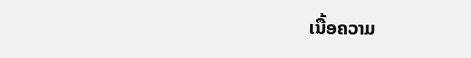ເນື້ອຄວາມ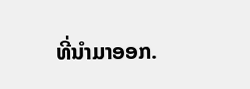ທີ່ນໍາມາອອກ.